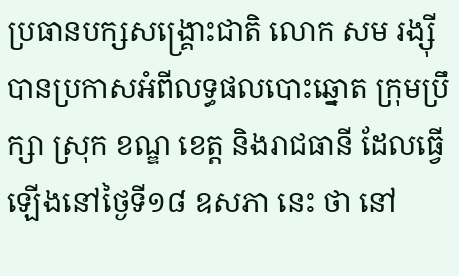ប្រធានបក្សសង្គ្រោះជាតិ លោក សម រង្ស៊ី បានប្រកាសអំពីលទ្ធផលបោះឆ្នោត ក្រុមប្រឹក្សា ស្រុក ខណ្ឌ ខេត្ត និងរាជធានី ដែលធ្វើឡើងនៅថ្ងៃទី១៨ ឧសភា នេះ ថា នៅ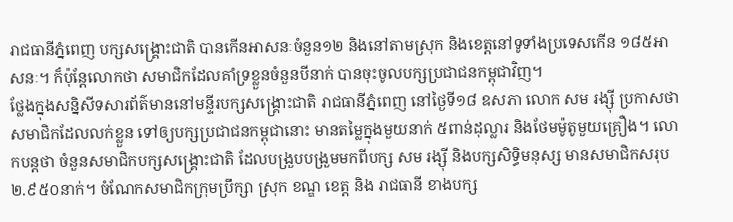រាជធានីភ្នំពេញ បក្សសង្គ្រោះជាតិ បានកើនអាសនៈចំនួន១២ និងនៅតាមស្រុក និងខេត្តនៅទូទាំងប្រទេសកើន ១៨៥អាសនៈ។ ក៏ប៉ុន្តែលោកថា សមាជិកដែលគាំទ្រខ្លួនចំនួនបីនាក់ បានចុះចូលបក្សប្រជាជនកម្ពុជាវិញ។
ថ្លែងក្នុងសន្និសីទសារព័ត៌មាននៅមន្ទីរបក្សសង្គ្រោះជាតិ រាជធានីភ្នំពេញ នៅថ្ងៃទី១៨ ឧសភា លោក សម រង្ស៊ី ប្រកាសថា សមាជិកដែលលក់ខ្លួន ទៅឲ្យបក្សប្រជាជនកម្ពុជានោះ មានតម្លៃក្នុងមួយនាក់ ៥ពាន់ដុល្លារ និងថែមម៉ូតូមួយគ្រឿង។ លោកបន្តថា ចំនួនសមាជិកបក្សសង្គ្រោះជាតិ ដែលបង្រួបបង្រួមមកពីបក្ស សម រង្ស៊ី និងបក្សសិទ្ធិមនុស្ស មានសមាជិកសរុប ២.៩៥០នាក់។ ចំណែកសមាជិកក្រុមប្រឹក្សា ស្រុក ខណ្ឌ ខេត្ត និង រាជធានី ខាងបក្ស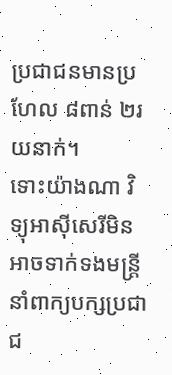ប្រជាជនមានប្រហែល ៨ពាន់ ២រយនាក់។
ទោះយ៉ាងណា វិទ្យុអាស៊ីសេរីមិនអាចទាក់ទងមន្ត្រី នាំពាក្យបក្សប្រជាជ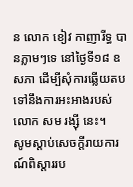ន លោក ខៀវ កាញារីទ្ធ បានភ្លាមៗទេ នៅថ្ងៃទី១៨ ឧសភា ដើម្បីសុំការឆ្លើយតបទៅនឹងការអះអាងរបស់លោក សម រង្ស៊ី នេះ។
សូមស្ដាប់សេចក្ដីរាយការណ៍ពិស្ដាររប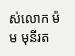ស់លោក ម៉ម មុនីរត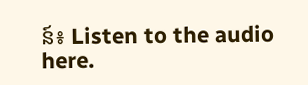ន៍៖ Listen to the audio here.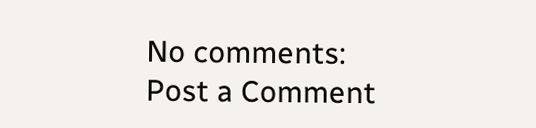No comments:
Post a Comment